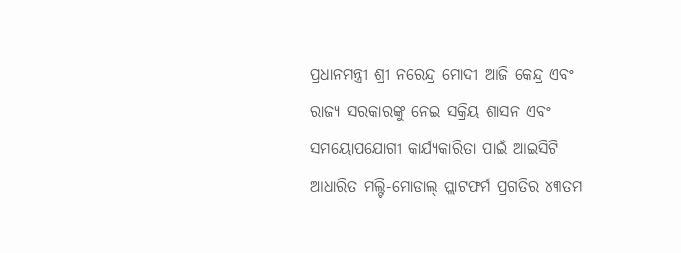ପ୍ରଧାନମନ୍ତ୍ରୀ ଶ୍ରୀ ନରେନ୍ଦ୍ର ମୋଦୀ ଆଜି କେନ୍ଦ୍ର ଏବଂ ରାଜ୍ୟ ସରକାରଙ୍କୁ ନେଇ ସକ୍ରିୟ ଶାସନ ଏବଂ ସମୟୋପଯୋଗୀ କାର୍ଯ୍ୟକାରିତା ପାଇଁ ଆଇସିଟି ଆଧାରିତ ମଲ୍ଟି-ମୋଡାଲ୍ ପ୍ଲାଟଫର୍ମ ପ୍ରଗତିର ୪୩ତମ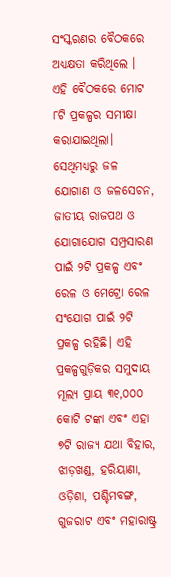ସଂସ୍କରଣର ବୈଠକରେ ଅଧ୍ୟକ୍ଷତା କରିଥିଲେ ।
ଏହି ବୈଠକରେ ମୋଟ ୮ଟି ପ୍ରକଳ୍ପର ସମୀକ୍ଷା କରାଯାଇଥିଲା। ସେଥିମଧ୍ୟରୁ ଜଳ ଯୋଗାଣ ଓ ଜଳସେଚନ, ଜାତୀୟ ରାଜପଥ ଓ ଯୋଗାଯୋଗ ସମ୍ପ୍ରସାରଣ ପାଇଁ ୨ଟି ପ୍ରକଳ୍ପ ଏବଂ ରେଳ ଓ ମେଟ୍ରୋ ରେଳ ସଂଯୋଗ ପାଇଁ ୨ଟି ପ୍ରକଳ୍ପ ରହିଛି। ଏହି ପ୍ରକଳ୍ପଗୁଡ଼ିକର ସମୁଦାୟ ମୂଲ୍ୟ ପ୍ରାୟ ୩୧,୦୦୦ କୋଟି ଟଙ୍କା ଏବଂ ଏହା ୭ଟି ରାଜ୍ୟ ଯଥା ବିହାର, ଝାଡ଼ଖଣ୍ଡ, ହରିୟାଣା, ଓଡ଼ିଶା, ପଶ୍ଚିମବଙ୍ଗ, ଗୁଜରାଟ ଏବଂ ମହାରାଷ୍ଟ୍ର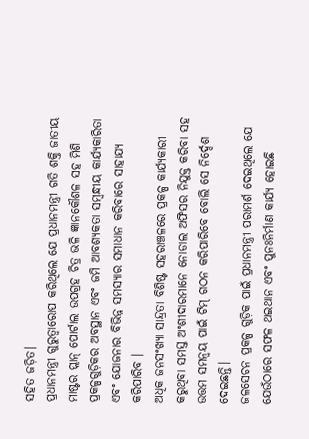ସହିତ ଜଡ଼ିତ।
ପ୍ରଧାନମନ୍ତ୍ରୀ ଗୁରୁତ୍ୱାରୋପ କରିଥିଲେ ଯେ ପ୍ରଧାନମନ୍ତ୍ରୀ ଗତି ଶକ୍ତି ଜାତୀୟ ମାଷ୍ଟର ପ୍ଲାନ୍ ପୋର୍ଟାଲ ଉପଗ୍ରହ ଚିତ୍ର ଭଳି ଜ୍ଞାନକୌଶଳ ସହ ମିଶି ପ୍ରକଳ୍ପଗୁଡ଼ିକର ଅବସ୍ଥାନ ଏବଂ ଜମି ଆବଶ୍ୟକତା ସମ୍ବନ୍ଧୀୟ କାର୍ଯ୍ୟକାରିତା ଏବଂ ଯୋଜନାର ବିଭିନ୍ନ ସମସ୍ୟାର ସମାଧାନ କରିବାରେ ସାହାଯ୍ୟ କରିପାରିବ ।
ଅଧିକ ଜନସଂଖ୍ୟା ସାନ୍ଦ୍ରତା ବିଶିଷ୍ଟ ସହରାଞ୍ଚଳରେ ପ୍ରକଳ୍ପ କାର୍ଯ୍ୟକାରୀ କରୁଥିବା ସମସ୍ତ ଅଂଶୀଦାରମାନେ ନୋଡାଲ ଅଫିସର ନିଯୁକ୍ତ କରିବା ସହ ଉତ୍ତମ ସମନ୍ୱୟ ପାଇଁ ଟିମ୍ ଗଠନ କରିପାରିବେ ବୋଲି ସେ ନିର୍ଦ୍ଦେଶ ଦେଇଛନ୍ତି।
ଜଳସେଚନ ପ୍ରକଳ୍ପ ଗୁଡ଼ିକ ପାଇଁ ପ୍ରଧାନମନ୍ତ୍ରୀ ପରାମର୍ଶ ଦେଇଥିଲେ ଯେ ଯେଉଁଠାରେ ସଫଳ ଥଇଥାନ ଏବଂ ପୁନଃନିର୍ମାଣ କାର୍ଯ୍ୟ ହୋଇଛି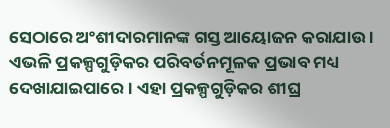ସେଠାରେ ଅଂଶୀଦାରମାନଙ୍କ ଗସ୍ତ ଆୟୋଜନ କରାଯାଉ । ଏଭଳି ପ୍ରକଳ୍ପଗୁଡ଼ିକର ପରିବର୍ତନମୂଳକ ପ୍ରଭାବ ମଧ୍ୟ ଦେଖାଯାଇପାରେ । ଏହା ପ୍ରକଳ୍ପଗୁଡ଼ିକର ଶୀଘ୍ର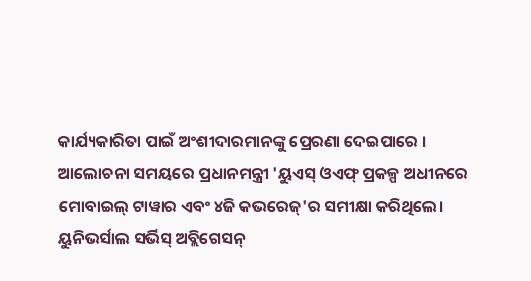କାର୍ଯ୍ୟକାରିତା ପାଇଁ ଅଂଶୀଦାରମାନଙ୍କୁ ପ୍ରେରଣା ଦେଇପାରେ ।
ଆଲୋଚନା ସମୟରେ ପ୍ରଧାନମନ୍ତ୍ରୀ 'ୟୁଏସ୍ ଓଏଫ୍ ପ୍ରକଳ୍ପ ଅଧୀନରେ ମୋବାଇଲ୍ ଟାୱାର ଏବଂ ୪ଜି କଭରେଜ୍'ର ସମୀକ୍ଷା କରିଥିଲେ। ୟୁନିଭର୍ସାଲ ସର୍ଭିସ୍ ଅବ୍ଲିଗେସନ୍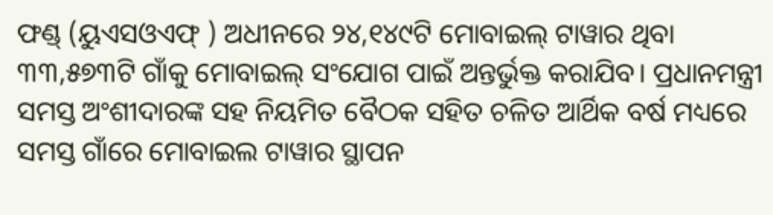ଫଣ୍ଡ୍ (ୟୁଏସଓଏଫ୍ ) ଅଧୀନରେ ୨୪,୧୪୯ଟି ମୋବାଇଲ୍ ଟାୱାର ଥିବା ୩୩,୫୭୩ଟି ଗାଁକୁ ମୋବାଇଲ୍ ସଂଯୋଗ ପାଇଁ ଅନ୍ତର୍ଭୁକ୍ତ କରାଯିବ। ପ୍ରଧାନମନ୍ତ୍ରୀ ସମସ୍ତ ଅଂଶୀଦାରଙ୍କ ସହ ନିୟମିତ ବୈଠକ ସହିତ ଚଳିତ ଆର୍ଥିକ ବର୍ଷ ମଧ୍ୟରେ ସମସ୍ତ ଗାଁରେ ମୋବାଇଲ ଟାୱାର ସ୍ଥାପନ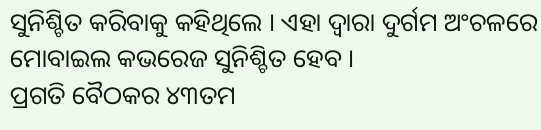ସୁନିଶ୍ଚିତ କରିବାକୁ କହିଥିଲେ । ଏହା ଦ୍ୱାରା ଦୁର୍ଗମ ଅଂଚଳରେ ମୋବାଇଲ କଭରେଜ ସୁନିଶ୍ଚିତ ହେବ ।
ପ୍ରଗତି ବୈଠକର ୪୩ତମ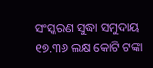ସଂସ୍କରଣ ସୁଦ୍ଧା ସମୁଦାୟ ୧୭.୩୬ ଲକ୍ଷ କୋଟି ଟଙ୍କା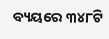ବ୍ୟୟରେ ୩୪୮ଟି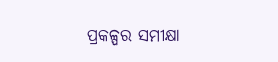ପ୍ରକଳ୍ପର ସମୀକ୍ଷା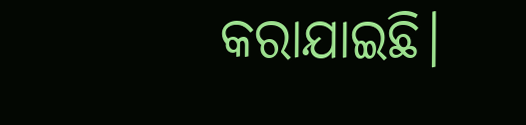କରାଯାଇଛି।